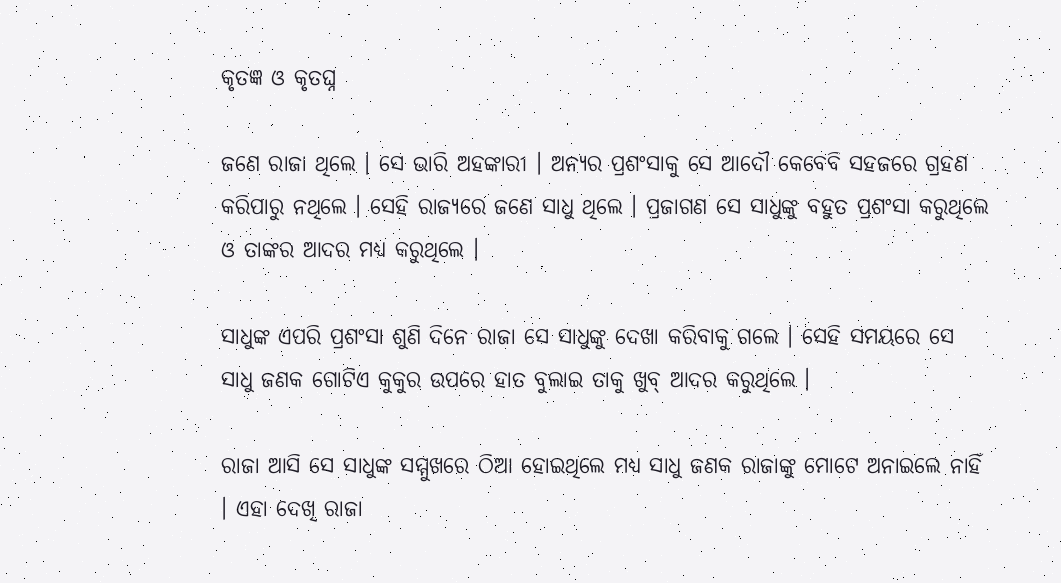କୃତଜ୍ଞ ଓ କୃତଘ୍ନ

ଜଣେ ରାଜା ଥିଲେ । ସେ ଭାରି ଅହଙ୍କାରୀ । ଅନ୍ୟର ପ୍ରଶଂସାକୁ ସେ ଆଦୌ କେବେବି ସହଜରେ ଗ୍ରହଣ କରିପାରୁ ନଥିଲେ । ସେହି ରାଜ୍ୟରେ ଜଣେ ସାଧୁ ଥିଲେ । ପ୍ରଜାଗଣ ସେ ସାଧୁଙ୍କୁ ବହୁତ ପ୍ରଶଂସା କରୁଥିଲେ ଓ ତାଙ୍କର ଆଦର ମଧ୍ୟ କରୁଥିଲେ ।

ସାଧୁଙ୍କ ଏପରି ପ୍ରଶଂସା ଶୁଣି ଦିନେ ରାଜା ସେ ସାଧୁଙ୍କୁ ଦେଖା କରିବାକୁ ଗଲେ । ସେହି ସମୟରେ ସେ ସାଧୁ ଜଣକ ଗୋଟିଏ କୁକୁର ଉପରେ ହାତ ବୁଲାଇ ତାକୁ ଖୁବ୍ ଆଦର କରୁଥିଲେ ।

ରାଜା ଆସି ସେ ସାଧୁଙ୍କ ସମ୍ମୁଖରେ ଠିଆ ହୋଇଥିଲେ ମଧ୍ୟ ସାଧୁ ଜଣକ ରାଜାଙ୍କୁ ମୋଟେ ଅନାଇଲେ ନାହିଁ । ଏହା ଦେଖି ରାଜା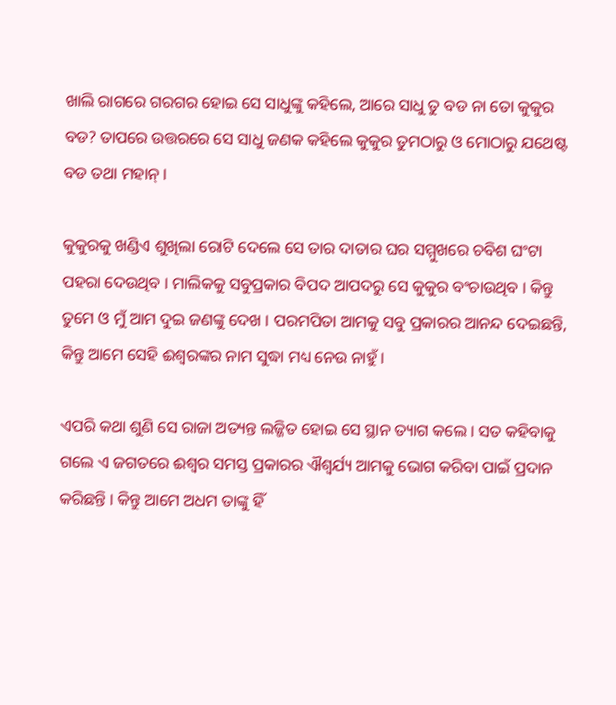ଖାଲି ରାଗରେ ଗରଗର ହୋଇ ସେ ସାଧୁଙ୍କୁ କହିଲେ, ଆରେ ସାଧୁ ତୁ ବଡ ନା ତୋ କୁକୁର ବଡ? ତାପରେ ଉତ୍ତରରେ ସେ ସାଧୁ ଜଣକ କହିଲେ କୁକୁର ତୁମଠାରୁ ଓ ମୋଠାରୁ ଯଥେଷ୍ଟ ବଡ ତଥା ମହାନ୍ ।

କୁକୁରକୁ ଖଣ୍ଡିଏ ଶୁଖିଲା ରୋଟି ଦେଲେ ସେ ତାର ଦାତାର ଘର ସମ୍ମୁଖରେ ଚବିଶ ଘଂଟା ପହରା ଦେଉଥିବ । ମାଲିକକୁ ସବୁପ୍ରକାର ବିପଦ ଆପଦରୁ ସେ କୁକୁର ବଂଚାଉଥିବ । କିନ୍ତୁ ତୁମେ ଓ ମୁଁ ଆମ ଦୁଇ ଜଣଙ୍କୁ ଦେଖ । ପରମପିତା ଆମକୁ ସବୁ ପ୍ରକାରର ଆନନ୍ଦ ଦେଇଛନ୍ତି, କିନ୍ତୁ ଆମେ ସେହି ଈଶ୍ୱରଙ୍କର ନାମ ସୁଦ୍ଧା ମଧ୍ୟ ନେଉ ନାହୁଁ ।

ଏପରି କଥା ଶୁଣି ସେ ରାଜା ଅତ୍ୟନ୍ତ ଲଜ୍ଜିତ ହୋଇ ସେ ସ୍ଥାନ ତ୍ୟାଗ କଲେ । ସତ କହିବାକୁ ଗଲେ ଏ ଜଗତରେ ଈଶ୍ୱର ସମସ୍ତ ପ୍ରକାରର ଐଶ୍ୱର୍ଯ୍ୟ ଆମକୁ ଭୋଗ କରିବା ପାଇଁ ପ୍ରଦାନ କରିଛନ୍ତି । କିନ୍ତୁ ଆମେ ଅଧମ ତାଙ୍କୁ ହିଁ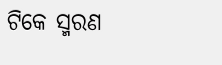ଟିକେ ସ୍ମରଣ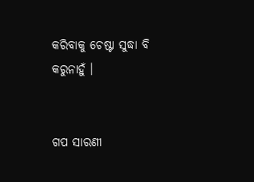କରିବାକୁ ଚେଷ୍ଟା ସୁଦ୍ଧା ବି କରୁନାହୁଁ ।


ଗପ ସାରଣୀ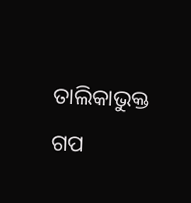ତାଲିକାଭୁକ୍ତ ଗପ